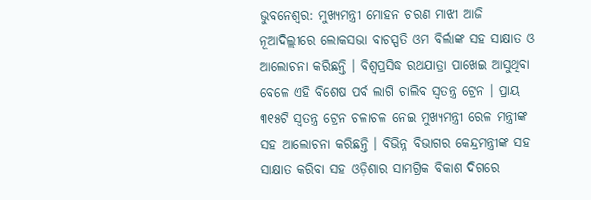ଭୁବନେଶ୍ବର: ମୁଖ୍ୟମନ୍ତ୍ରୀ ମୋହନ ଚରଣ ମାଝୀ ଆଜି ନୂଆଦିଲ୍ଲୀରେ ଲୋକସଭା ବାଚସ୍ପତି ଓମ ବିର୍ଲାଙ୍କ ସହ ସାକ୍ଷାତ ଓ ଆଲୋଚନା କରିଛନ୍ତି । ବିଶ୍ବପ୍ରସିଦ୍ଧ ରଥଯାତ୍ରା ପାଖେଇ ଆସୁଥିବା ବେଳେ ଏହି ବିଶେଷ ପର୍ବ ଲାଗି ଚାଲିବ ସ୍ବତନ୍ତ୍ର ଟ୍ରେନ । ପ୍ରାୟ ୩୧୫ଟି ସ୍ଵତନ୍ତ୍ର ଟ୍ରେନ ଚଳାଚଳ ନେଇ ମୁଖ୍ୟମନ୍ତ୍ରୀ ରେଳ ମନ୍ତ୍ରୀଙ୍କ ସହ ଆଲୋଚନା କରିଛନ୍ତି । ବିଭିନ୍ନ ବିଭାଗର କେନ୍ଦ୍ରମନ୍ତ୍ରୀଙ୍କ ସହ ସାକ୍ଷାତ କରିବା ସହ ଓଡ଼ିଶାର ସାମଗ୍ରିକ ବିକାଶ ଦିଗରେ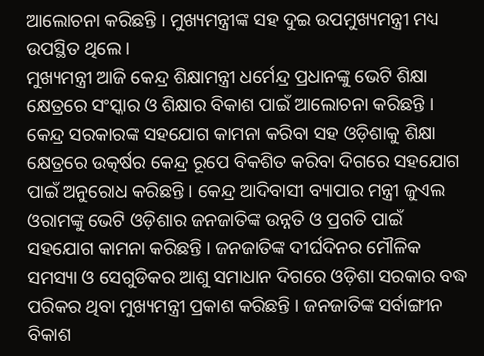ଆଲୋଚନା କରିଛନ୍ତି । ମୁଖ୍ୟମନ୍ତ୍ରୀଙ୍କ ସହ ଦୁଇ ଉପମୁଖ୍ୟମନ୍ତ୍ରୀ ମଧ୍ୟ ଉପସ୍ଥିତ ଥିଲେ ।
ମୁଖ୍ୟମନ୍ତ୍ରୀ ଆଜି କେନ୍ଦ୍ର ଶିକ୍ଷାମନ୍ତ୍ରୀ ଧର୍ମେନ୍ଦ୍ର ପ୍ରଧାନଙ୍କୁ ଭେଟି ଶିକ୍ଷା କ୍ଷେତ୍ରରେ ସଂସ୍କାର ଓ ଶିକ୍ଷାର ବିକାଶ ପାଇଁ ଆଲୋଚନା କରିଛନ୍ତି । କେନ୍ଦ୍ର ସରକାରଙ୍କ ସହଯୋଗ କାମନା କରିବା ସହ ଓଡ଼ିଶାକୁ ଶିକ୍ଷା କ୍ଷେତ୍ରରେ ଉତ୍କର୍ଷର କେନ୍ଦ୍ର ରୂପେ ବିକଶିତ କରିବା ଦିଗରେ ସହଯୋଗ ପାଇଁ ଅନୁରୋଧ କରିଛନ୍ତି । କେନ୍ଦ୍ର ଆଦିବାସୀ ବ୍ୟାପାର ମନ୍ତ୍ରୀ ଜୁଏଲ ଓରାମଙ୍କୁ ଭେଟି ଓଡ଼ିଶାର ଜନଜାତିଙ୍କ ଉନ୍ନତି ଓ ପ୍ରଗତି ପାଇଁ ସହଯୋଗ କାମନା କରିଛନ୍ତି । ଜନଜାତିଙ୍କ ଦୀର୍ଘଦିନର ମୌଳିକ ସମସ୍ୟା ଓ ସେଗୁଡିକର ଆଶୁ ସମାଧାନ ଦିଗରେ ଓଡ଼ିଶା ସରକାର ବଦ୍ଧ ପରିକର ଥିବା ମୁଖ୍ୟମନ୍ତ୍ରୀ ପ୍ରକାଶ କରିଛନ୍ତି । ଜନଜାତିଙ୍କ ସର୍ବାଙ୍ଗୀନ ବିକାଶ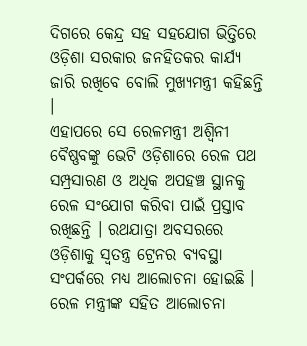ଦିଗରେ କେନ୍ଦ୍ର ସହ ସହଯୋଗ ଭିତ୍ତିରେ ଓଡ଼ିଶା ସରକାର ଜନହିତକର କାର୍ଯ୍ୟ ଜାରି ରଖିବେ ବୋଲି ମୁଖ୍ୟମନ୍ତ୍ରୀ କହିଛନ୍ତି ।
ଏହାପରେ ସେ ରେଳମନ୍ତ୍ରୀ ଅଶ୍ବିନୀ ବୈଷ୍ଣବଙ୍କୁ ଭେଟି ଓଡ଼ିଶାରେ ରେଳ ପଥ ସମ୍ପ୍ରସାରଣ ଓ ଅଧିକ ଅପହଞ୍ଚ ସ୍ଥାନକୁ ରେଳ ସଂଯୋଗ କରିବା ପାଇଁ ପ୍ରସ୍ତାବ ରଖିଛନ୍ତି । ରଥଯାତ୍ରା ଅବସରରେ ଓଡ଼ିଶାକୁ ସ୍ଵତନ୍ତ୍ର ଟ୍ରେନର ବ୍ୟବସ୍ଥା ସଂପର୍କରେ ମଧ୍ୟ ଆଲୋଚନା ହୋଇଛି । ରେଳ ମନ୍ତ୍ରୀଙ୍କ ସହିତ ଆଲୋଚନା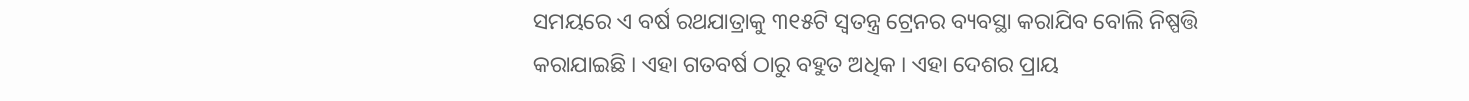ସମୟରେ ଏ ବର୍ଷ ରଥଯାତ୍ରାକୁ ୩୧୫ଟି ସ୍ଵତନ୍ତ୍ର ଟ୍ରେନର ବ୍ୟବସ୍ଥା କରାଯିବ ବୋଲି ନିଷ୍ପତ୍ତି କରାଯାଇଛି । ଏହା ଗତବର୍ଷ ଠାରୁ ବହୁତ ଅଧିକ । ଏହା ଦେଶର ପ୍ରାୟ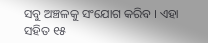ସବୁ ଅଞ୍ଚଳକୁ ସଂଯୋଗ କରିବ । ଏହା ସହିତ ୧୫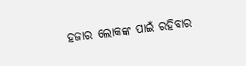ହଜାର ଲୋକଙ୍କ ପାଇଁ ରହିବାର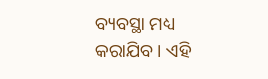ବ୍ୟବସ୍ଥା ମଧ୍ୟ କରାଯିବ । ଏହି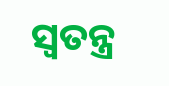ସ୍ବତନ୍ତ୍ର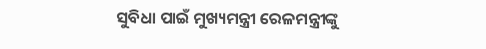ସୁବିଧା ପାଇଁ ମୁଖ୍ୟମନ୍ତ୍ରୀ ରେଳମନ୍ତ୍ରୀଙ୍କୁ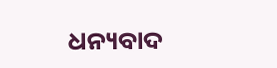ଧନ୍ୟବାଦ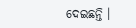ଦେଇଛନ୍ତି ।